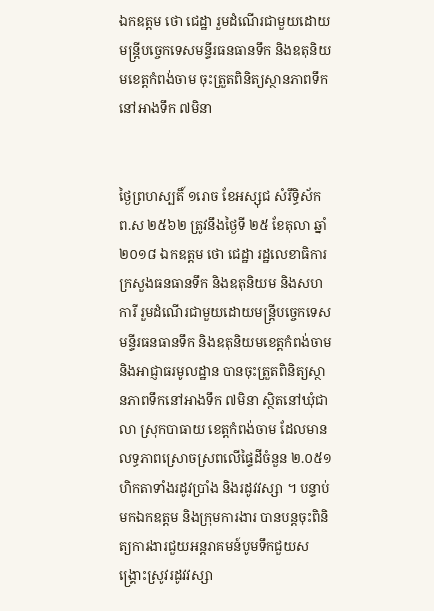ឯកឧត្តម ថោ ជេដ្ឋា រួមដំណើរជាមួយដោយមន្ត្រីបច្ចេកទេសមន្ទីរធនធានទឹក និងឧតុនិយមខេត្តកំពង់ចាម ចុះត្រួតពិនិត្យស្ថានភាពទឹកនៅអាងទឹក ៧មិនា


ថ្ងៃព្រហស្បតិ៍ ១រោច ខែអស្សុជ សំរឹទ្ធិស័ក ព.ស ២៥៦២ ត្រូវនឹងថ្ងៃទី ២៥ ខែតុលា ឆ្នាំ ២០១៨ ឯកឧត្តម ថោ ជេដ្ឋា រដ្ឋលេខាធិការក្រសួងធនធានទឹក និងឧតុនិយម និងសហការី រួមដំណើរជាមួយដោយមន្ត្រីបច្ចេកទេសមន្ទីរធនធានទឹក និងឧតុនិយមខេត្តកំពង់ចាម និងអាជ្ញាធរមូលដ្ឋាន បានចុះត្រួតពិនិត្យស្ថានភាពទឹកនៅអាងទឹក ៧មិនា ស្ថិតនៅឃុំជាលា ស្រុកបាធាយ ខេត្តកំពង់ចាម ដែលមានលទ្ធភាពស្រោចស្រពលើផ្ទៃដីចំនួន ២.០៥១ ហិកតាទាំងរដូវប្រាំង និងរដូវវស្សា ។ បន្ទាប់មកឯកឧត្តម និងក្រុមការងារ បានបន្តចុះពិនិត្យការងារជួយអន្តរាគមន៍បូមទឹកជួយសង្គ្រោះស្រូវរដូវវស្សា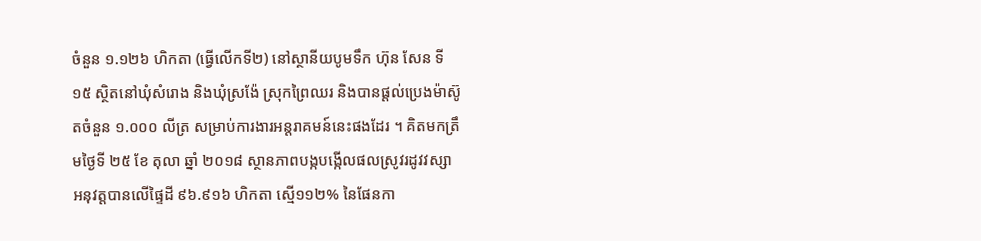ចំនួន ១.១២៦ ហិកតា (ធ្វើលើកទី២) នៅស្ថានីយបូមទឹក ហ៊ុន សែន ទី ១៥ ស្ថិតនៅឃុំសំរោង និងឃុំស្រង៉ែ ស្រុកព្រៃឈរ និងបានផ្តល់ប្រេងម៉ាស៊ូតចំនួន ១.០០០ លីត្រ សម្រាប់ការងារអន្តរាគមន៍នេះផងដែរ ។ គិតមកត្រឹមថ្ងៃទី ២៥ ខែ តុលា ឆ្នាំ ២០១៨ ស្ថានភាពបង្កបង្កើលផលស្រូវរដូវវស្សា អនុវត្តបានលើផ្ទៃដី ៩៦.៩១៦ ហិកតា ស្មើ១១២% នៃផែនកា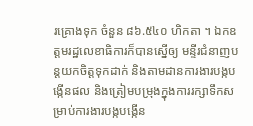រគ្រោងទុក ចំនួន ៨៦.៥៤០ ហិកតា ។ ឯកឧត្តមរដ្ឋលេខាធិការក៏បានស្នើឲ្យ មន្ទីរជំនាញបន្តយកចិត្តទុកដាក់ និងតាមដានការងារបង្កបង្កើនផល និងត្រៀមបម្រុងក្នុងការរក្សាទឹកសម្រាប់ការងារបង្កបង្កើន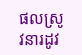ផលស្រូវនារដូវ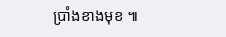ប្រាំងខាងមុខ ៕